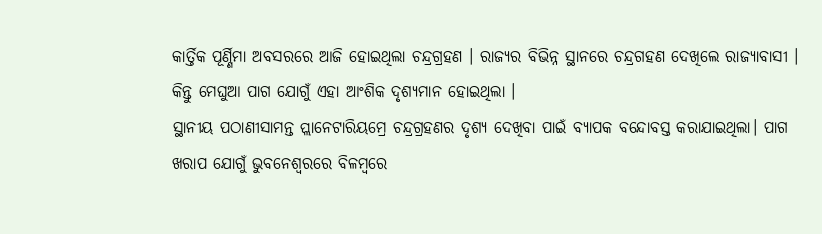କାର୍ତ୍ତିକ ପୂର୍ଣ୍ଣିମା ଅବସରରେ ଆଜି ହୋଇଥିଲା ଚନ୍ଦ୍ରଗ୍ରହଣ । ରାଜ୍ୟର ବିଭିନ୍ନ ସ୍ଥାନରେ ଚନ୍ଦ୍ରଗହଣ ଦେଖିଲେ ରାଜ୍ୟାବାସୀ । କିନ୍ତୁ ମେଘୁଆ ପାଗ ଯୋଗୁଁ ଏହା ଆଂଶିକ ଦୃଶ୍ୟମାନ ହୋଇଥିଲା ।
ସ୍ଥାନୀୟ ପଠାଣୀସାମନ୍ତ ପ୍ଲାନେଟାରିୟମ୍ରେ ଚନ୍ଦ୍ରଗ୍ରହଣର ଦୃଶ୍ୟ ଦେଖିବା ପାଇଁ ବ୍ୟାପକ ବନ୍ଦୋବସ୍ତ କରାଯାଇଥିଲା। ପାଗ ଖରାପ ଯୋଗୁଁ ଭୁବନେଶ୍ବରରେ ବିଳମ୍ବରେ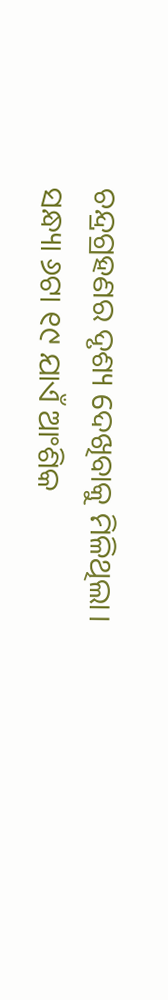ଚନ୍ଦ୍ରଗ୍ରହଣର ଦୃଶ୍ୟ ଦେଖିବାକୁ ମିଳିଥିଲା।
ସନ୍ଧ୍ୟା ୬ଟା ୧୯ ଯାଏଁ ଆଂଶିକ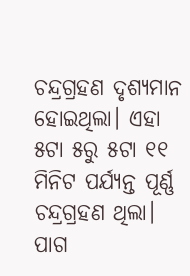ଚନ୍ଦ୍ରଗ୍ରହଣ ଦୃଶ୍ୟମାନ ହୋଇଥିଲା। ଏହା ୫ଟା ୫ରୁ ୫ଟା ୧୧ ମିନିଟ ପର୍ଯ୍ୟନ୍ତ ପୂର୍ଣ୍ଣ ଚନ୍ଦ୍ରଗ୍ରହଣ ଥିଲା। ପାଗ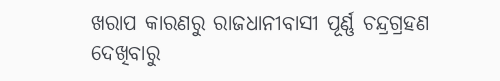ଖରାପ କାରଣରୁ ରାଜଧାନୀବାସୀ ପୂର୍ଣ୍ଣ ଚନ୍ଦ୍ରଗ୍ରହଣ ଦେଖିବାରୁ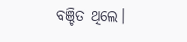ବଞ୍ଚିତ ଥିଲେ।